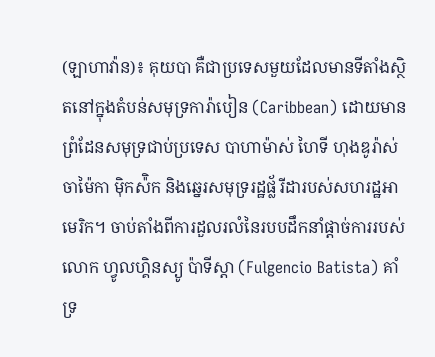(ឡាហាវ៉ាន)៖ គុយបា គឺជាប្រទេសមួយដែលមានទីតាំងស្ថិតនៅក្នុងតំបន់សមុទ្រការ៉ាបៀន (Caribbean) ដោយមានព្រំដែនសមុទ្រជាប់ប្រទេស បាហាម៉ាស់ ហៃទី ហុងឌូរ៉ាស់ ចាម៉ៃកា ម៉ិកស៉ិក និងឆ្នេរសមុទ្ររដ្ឋផ្ល័រីដារបស់សហរដ្ឋអាមេរិក។ ចាប់តាំងពីការដួលរលំនៃរបបដឹកនាំផ្ដាច់ការរបស់លោក ហ្វូលហ្គិនស្យូ ប៉ាទីស្ដា (Fulgencio Batista) គាំទ្រ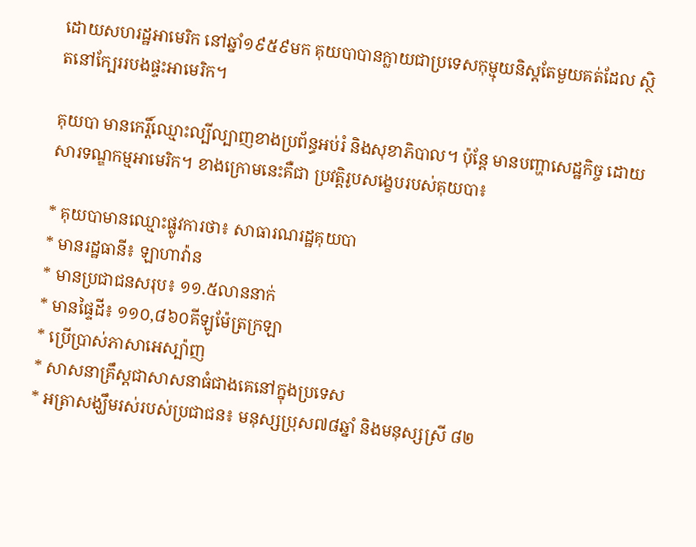ដោយសហរដ្ឋអាមេរិក នៅឆ្នាំ១៩៥៩មក គុយបាបានក្លាយជាប្រទេសកុម្មុយនិស្ដតែមួយគត់ដែល ស្ថិតនៅក្បែររបងផ្ទះអាមេរិក។

គុយបា មានកេរ្តិ៍ឈ្មោះល្បីល្បាញខាងប្រព័ន្ធអប់រំ និងសុខាភិបាល។ ប៉ុន្តែ មានបញ្ហាសេដ្ឋកិច្ច ដោយសារទណ្ឌកម្មអាមេរិក។ ខាងក្រោមនេះគឺជា ប្រវត្តិរូបសង្ខេបរបស់គុយបា៖

* គុយបាមានឈ្មោះផ្លូវការថា៖ សាធារណរដ្ឋគុយបា
* មានរដ្ឋធានី៖ ឡាហាវ៉ាន
* មានប្រជាជនសរុប៖ ១១.៥លាននាក់
* មានផ្ទៃដី៖ ១១០,៨៦០គីឡូម៉ែត្រក្រឡា
* ប្រើប្រាស់ភាសាអេស្ប៉ាញ
* សាសនាគ្រឹស្តជាសាសនាធំជាងគេនៅក្នុងប្រទេស
* អត្រាសង្ឃឹមរស់របស់ប្រជាជន៖ មនុស្សប្រុស៧៨ឆ្នាំ និងមនុស្សស្រី ៨២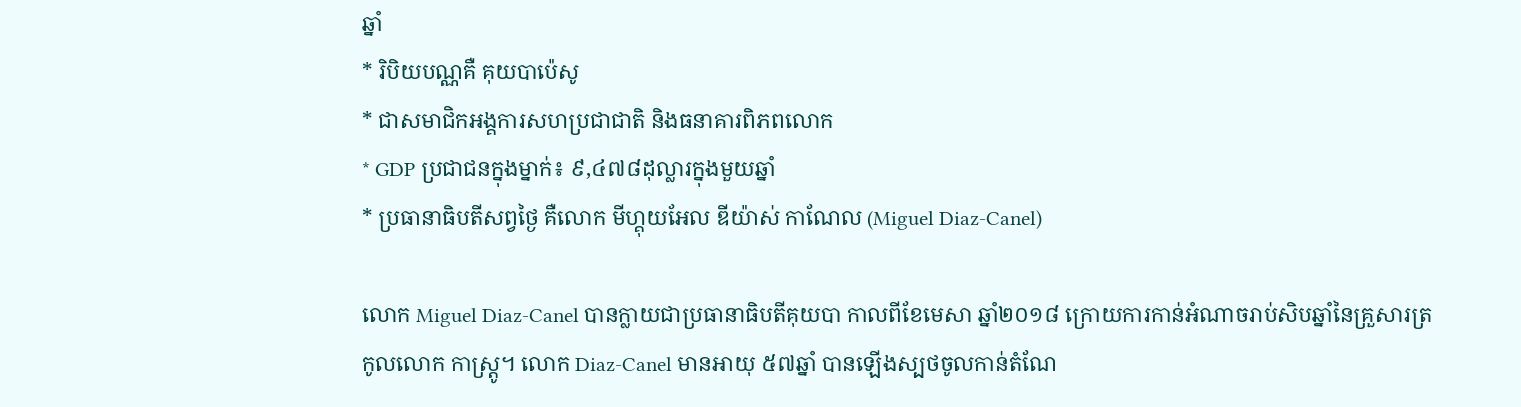ឆ្នាំ
* រិបិយបណ្ណគឺ គុយបាប៉េសូ
* ជាសមាជិកអង្គការសហប្រជាជាតិ និងធនាគារពិភពលោក
* GDP ប្រជាជនក្នុងម្នាក់៖ ៩,៤៧៨ដុល្លារក្នុងមួយឆ្នាំ
* ប្រធានាធិបតីសព្វថ្ងៃ គឺលោក មីហ្គុយអែល ឌីយ៉ាស់ កាណែល (Miguel Diaz-Canel)

លោក Miguel Diaz-Canel បានក្លាយជាប្រធានាធិបតីគុយបា កាលពីខែមេសា ឆ្នាំ២០១៨ ក្រោយការកាន់អំណាចរាប់សិបឆ្នាំនៃគ្រួសារត្រកូលលោក កាស្ត្រូ។ លោក Diaz-Canel មានអាយុ ៥៧ឆ្នាំ បានឡើងស្បថចូលកាន់តំណែ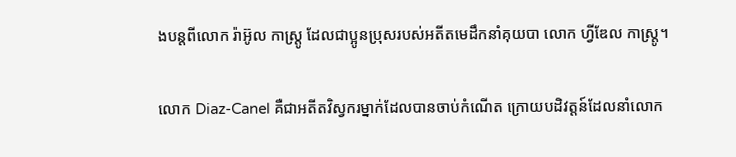ងបន្តពីលោក រ៉ាអ៊ូល កាស្រ្តូ ដែលជាប្អូនប្រុសរបស់អតីតមេដឹកនាំគុយបា លោក ហ្វីឌែល កាស្ត្រូ។

លោក Diaz-Canel គឺជាអតីតវិស្វករម្នាក់ដែលបានចាប់កំណើត ក្រោយបដិវត្តន៍ដែលនាំលោក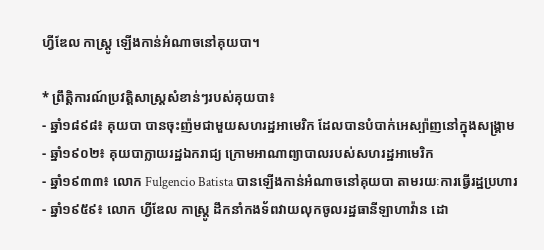ហ្វីឌែល កាស្ត្រូ ឡើងកាន់អំណាចនៅគុយបា។

* ព្រឹត្តិការណ៍ប្រវត្តិសាស្ត្រសំខាន់ៗរបស់គុយបា៖
- ឆ្នាំ១៨៩៨៖ គុយបា បានចុះញ៉មជាមួយសហរដ្ឋអាមេរិក ដែលបានបំបាក់អេស្ប៉ាញនៅក្នុងសង្រ្គាម
- ឆ្នាំ១៩០២៖ គុយបាក្លាយរដ្ឋឯករាជ្យ ក្រោមអាណាព្យាបាលរបស់សហរដ្ឋអាមេរិក
- ឆ្នាំ១៩៣៣៖ លោក Fulgencio Batista បានឡើងកាន់អំណាចនៅគុយបា តាមរយៈការធ្វើរដ្ឋប្រហារ
- ឆ្នាំ១៩៥៩៖ លោក ហ្វីឌែល កាស្ត្រូ ដឹកនាំកងទ័ពវាយលុកចូលរដ្ឋធានីឡាហាវ៉ាន ដោ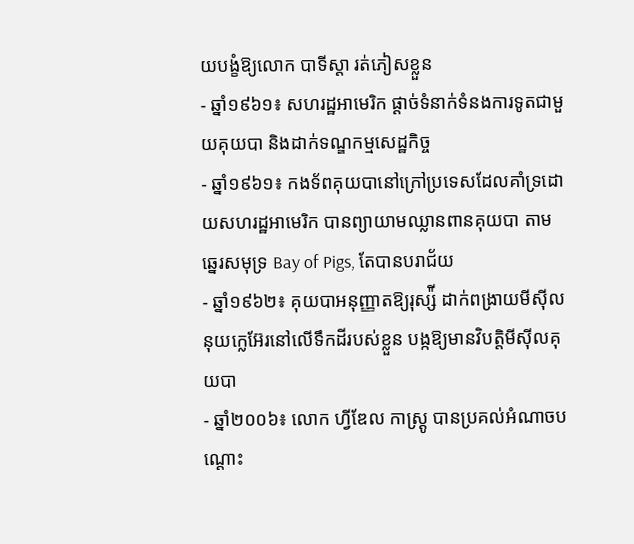យបង្ខំឱ្យលោក បាទីស្ដា រត់ភៀសខ្លួន
- ឆ្នាំ១៩៦១៖ សហរដ្ឋអាមេរិក ផ្ដាច់ទំនាក់ទំនងការទូតជាមួយគុយបា និងដាក់ទណ្ឌកម្មសេដ្ឋកិច្ច
- ឆ្នាំ១៩៦១៖ កងទ័ពគុយបានៅក្រៅប្រទេសដែលគាំទ្រដោយសហរដ្ឋអាមេរិក បានព្យាយាមឈ្លានពានគុយបា តាមឆ្នេរសមុទ្រ Bay of Pigs, តែបានបរាជ័យ
- ឆ្នាំ១៩៦២៖ គុយបាអនុញ្ញាតឱ្យរុស្ស៉ី ដាក់ពង្រាយមីស៊ីលនុយក្លេអ៊ែរនៅលើទឹកដីរបស់ខ្លួន បង្កឱ្យមានវិបត្តិមីស៊ីលគុយបា
- ឆ្នាំ២០០៦៖ លោក ហ្វីឌែល កាស្ត្រូ បានប្រគល់អំណាចបណ្ដោះ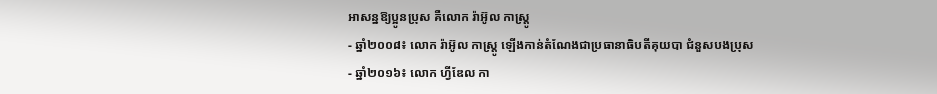អាសន្នឱ្យប្អូនប្រុស គឺលោក រ៉ាអ៊ូល កាស្ត្រូ
- ឆ្នាំ២០០៨៖ លោក រ៉ាអ៊ូល កាស្ត្រូ ឡើងកាន់តំណែងជាប្រធានាធិបតីគុយបា ជំនួសបងប្រុស
- ឆ្នាំ២០១៦៖ លោក ហ្វីឌែល កា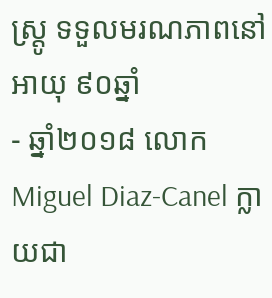ស្ត្រូ ទទួលមរណភាពនៅអាយុ ៩០ឆ្នាំ
- ឆ្នាំ២០១៨ លោក Miguel Diaz-Canel ក្លាយជា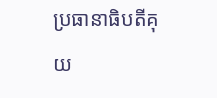ប្រធានាធិបតីគុយ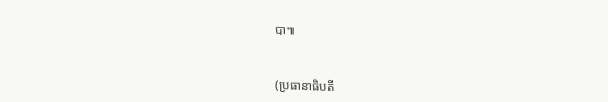បា៕


(ប្រធានាធិបតី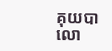គុយបា លោ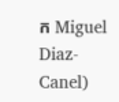ក Miguel Diaz-Canel)